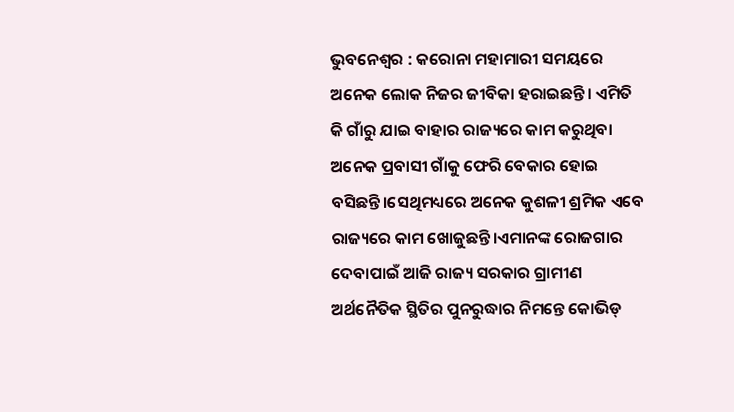ଭୁବନେଶ୍ୱର : କରୋନା ମହାମାରୀ ସମୟରେ ଅନେକ ଲୋକ ନିଜର ଜୀବିକା ହରାଇଛନ୍ତି। ଏମିତି କି ଗାଁରୁ ଯାଇ ବାହାର ରାଜ୍ୟରେ କାମ କରୁଥିବା ଅନେକ ପ୍ରବାସୀ ଗାଁକୁ ଫେରି ବେକାର ହୋଇ ବସିଛନ୍ତି।ସେଥିମଧ୍ୟରେ ଅନେକ କୁଶଳୀ ଶ୍ରମିକ ଏବେ ରାଜ୍ୟରେ କାମ ଖୋଜୁଛନ୍ତି।ଏମାନଙ୍କ ରୋଜଗାର ଦେବାପାଇଁ ଆଜି ରାଜ୍ୟ ସରକାର ଗ୍ରାମୀଣ ଅର୍ଥନୈତିକ ସ୍ଥିତିର ପୁନରୁଦ୍ଧାର ନିମନ୍ତେ କୋଭିଡ୍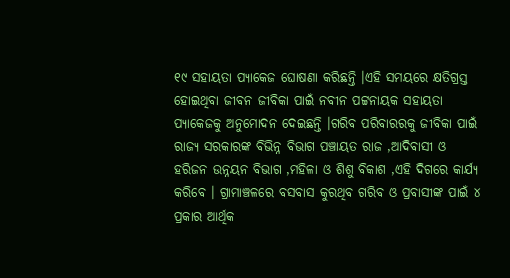୧୯ ସହାୟତା ପ୍ୟାକେଜ ଘୋଷଣା କରିଛନ୍ତି ।ଏହି ସମୟରେ କ୍ଷତିଗ୍ରସ୍ତ ହୋଇଥିବା ଜୀବନ ଜୀବିକା ପାଇଁ ନବୀନ ପଟ୍ଟନାୟକ ସହାୟତା ପ୍ୟାକେଜକୁ ଅନୁମୋଦନ ଦେଇଛନ୍ତି ।ଗରିବ ପରିବାରରକୁ ଜୀବିକା ପାଇଁ ରାଜ୍ୟ ସରକାରଙ୍କ ବିଭିନ୍ନ ବିଭାଗ ପଞ୍ଚାୟତ ରାଜ ,ଆଦିବାସୀ ଓ ହରିଜନ ଉନ୍ନୟନ ବିଭାଗ ,ମହିଳା ଓ ଶିଶୁ ବିକାଶ ,ଏହି ଦିଗରେ କାର୍ଯ୍ୟ କରିବେ । ଗ୍ରାମାଞ୍ଚଳରେ ବସବାସ କୁରଥିବ ଗରିବ ଓ ପ୍ରବାସୀଙ୍କ ପାଇଁ ୪ ପ୍ରକାର ଆର୍ଥିକ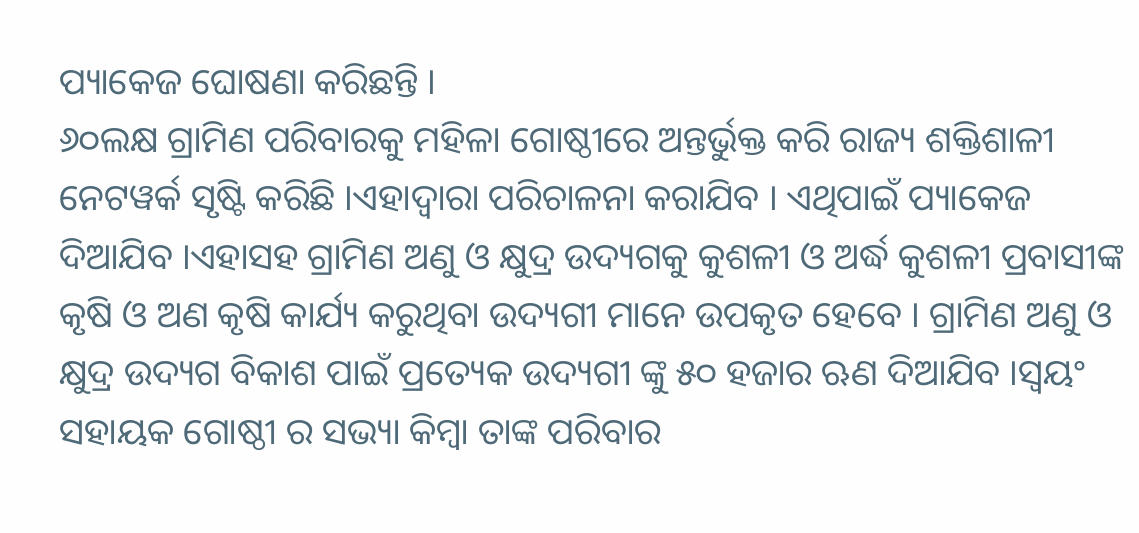ପ୍ୟାକେଜ ଘୋଷଣା କରିଛନ୍ତି ।
୬୦ଲକ୍ଷ ଗ୍ରାମିଣ ପରିବାରକୁ ମହିଳା ଗୋଷ୍ଠୀରେ ଅନ୍ତର୍ଭୁକ୍ତ କରି ରାଜ୍ୟ ଶକ୍ତିଶାଳୀ ନେଟୱର୍କ ସୃଷ୍ଟି କରିଛି ।ଏହାଦ୍ବାରା ପରିଚାଳନା କରାଯିବ । ଏଥିପାଇଁ ପ୍ୟାକେଜ ଦିଆଯିବ ।ଏହାସହ ଗ୍ରାମିଣ ଅଣୁ ଓ କ୍ଷୁଦ୍ର ଉଦ୍ୟଗକୁ କୁଶଳୀ ଓ ଅର୍ଦ୍ଧ କୁଶଳୀ ପ୍ରବାସୀଙ୍କ କୃଷି ଓ ଅଣ କୃଷି କାର୍ଯ୍ୟ କରୁଥିବା ଉଦ୍ୟଗୀ ମାନେ ଉପକୃତ ହେବେ । ଗ୍ରାମିଣ ଅଣୁ ଓ କ୍ଷୁଦ୍ର ଉଦ୍ୟଗ ବିକାଶ ପାଇଁ ପ୍ରତ୍ୟେକ ଉଦ୍ୟଗୀ ଙ୍କୁ ୫୦ ହଜାର ଋଣ ଦିଆଯିବ ।ସ୍ଵୟଂ ସହାୟକ ଗୋଷ୍ଠୀ ର ସଭ୍ୟା କିମ୍ବା ତାଙ୍କ ପରିବାର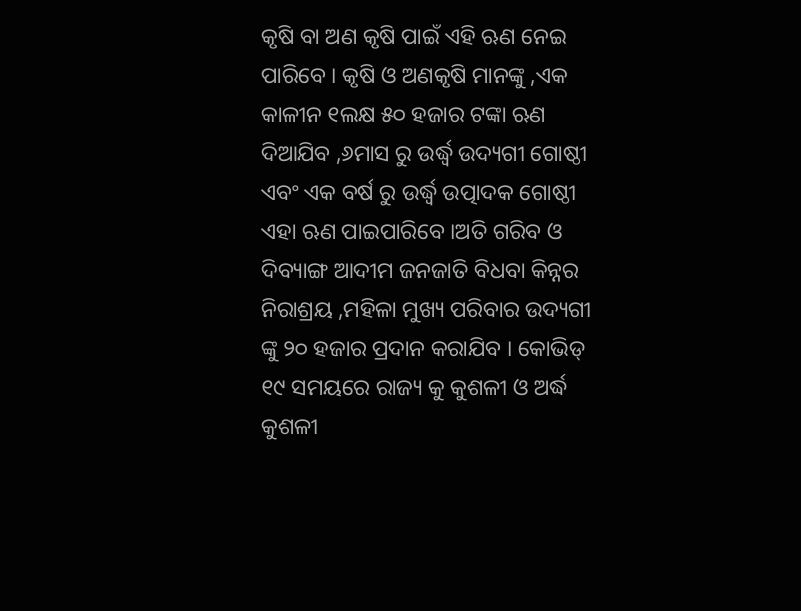କୃଷି ବା ଅଣ କୃଷି ପାଇଁ ଏହି ଋଣ ନେଇ ପାରିବେ । କୃଷି ଓ ଅଣକୃଷି ମାନଙ୍କୁ ,ଏକ କାଳୀନ ୧ଲକ୍ଷ ୫୦ ହଜାର ଟଙ୍କା ଋଣ ଦିଆଯିବ ,୬ମାସ ରୁ ଉର୍ଦ୍ଧ୍ବ ଉଦ୍ୟଗୀ ଗୋଷ୍ଠୀ ଏବଂ ଏକ ବର୍ଷ ରୁ ଉର୍ଦ୍ଧ୍ବ ଉତ୍ପାଦକ ଗୋଷ୍ଠୀ ଏହା ଋଣ ପାଇପାରିବେ ।ଅତି ଗରିବ ଓ ଦିବ୍ୟାଙ୍ଗ ଆଦୀମ ଜନଜାତି ବିଧବା କିନ୍ନର ନିରାଶ୍ରୟ ,ମହିଳା ମୁଖ୍ୟ ପରିବାର ଉଦ୍ୟଗୀ ଙ୍କୁ ୨୦ ହଜାର ପ୍ରଦାନ କରାଯିବ । କୋଭିଡ୍ ୧୯ ସମୟରେ ରାଜ୍ୟ କୁ କୁଶଳୀ ଓ ଅର୍ଦ୍ଧ କୁଶଳୀ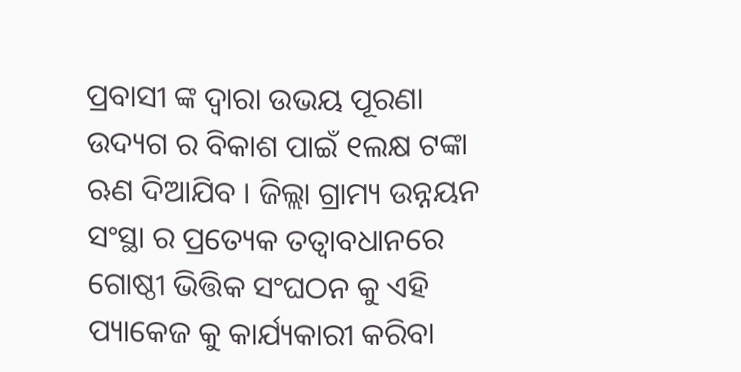ପ୍ରବାସୀ ଙ୍କ ଦ୍ଵାରା ଉଭୟ ପୂରଣା ଉଦ୍ୟଗ ର ବିକାଶ ପାଇଁ ୧ଲକ୍ଷ ଟଙ୍କା ଋଣ ଦିଆଯିବ । ଜିଲ୍ଲା ଗ୍ରାମ୍ୟ ଉନ୍ନୟନ ସଂସ୍ଥା ର ପ୍ରତ୍ୟେକ ତତ୍ଵାବଧାନରେ ଗୋଷ୍ଠୀ ଭିତ୍ତିକ ସଂଘଠନ କୁ ଏହି ପ୍ୟାକେଜ କୁ କାର୍ଯ୍ୟକାରୀ କରିବା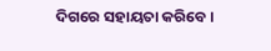ଦିଗରେ ସହାୟତା କରିବେ ।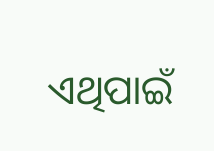ଏଥିପାଇଁ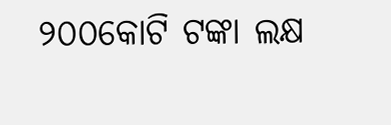୨୦୦କୋଟି ଟଙ୍କା ଲକ୍ଷ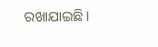ରଖାଯାଇଛି।